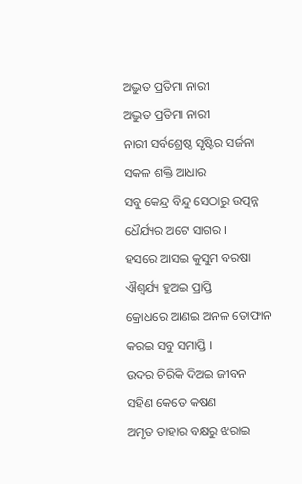ଅଦ୍ଭୁତ ପ୍ରତିମା ନାରୀ
ଅଦ୍ଭୁତ ପ୍ରତିମା ନାରୀ
ନାରୀ ସର୍ବଶ୍ରେଷ୍ଠ ସୃଷ୍ଟିର ସର୍ଜନା
ସକଳ ଶକ୍ତି ଆଧାର
ସବୁ କେନ୍ଦ୍ର ବିନ୍ଦୁ ସେଠାରୁ ଉତ୍ପନ୍ନ
ଧୈର୍ଯ୍ୟର ଅଟେ ସାଗର ।
ହସରେ ଆସଇ କୁସୁମ ବରଷା
ଐଶ୍ୱର୍ଯ୍ୟ ହୁଅଇ ପ୍ରାପ୍ତି
କ୍ରୋଧରେ ଆଣଇ ଅନଳ ତୋଫାନ
କରଇ ସବୁ ସମାପ୍ତି ।
ଉଦର ଚିରିକି ଦିଅଇ ଜୀବନ
ସହିଣ କେତେ କଷଣ
ଅମୃତ ତାହାର ବକ୍ଷରୁ ଝରାଇ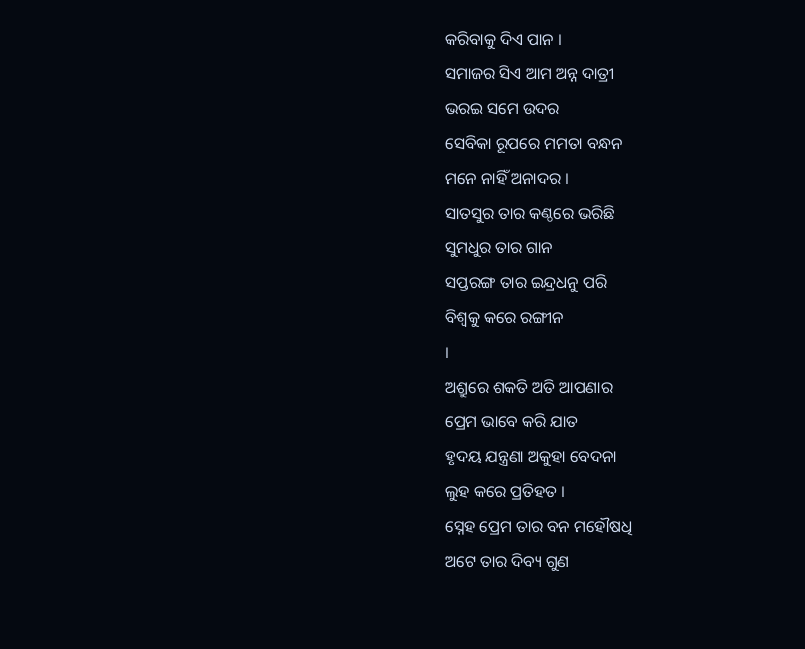କରିବାକୁ ଦିଏ ପାନ ।
ସମାଜର ସିଏ ଆମ ଅନ୍ନ ଦାତ୍ରୀ
ଭରଇ ସମେ ଉଦର
ସେବିକା ରୂପରେ ମମତା ବନ୍ଧନ
ମନେ ନାହିଁ ଅନାଦର ।
ସାତସୁର ତାର କଣ୍ଠରେ ଭରିଛି
ସୁମଧୁର ତାର ଗାନ
ସପ୍ତରଙ୍ଗ ତାର ଇନ୍ଦ୍ରଧନୁ ପରି
ବିଶ୍ୱକୁ କରେ ରଙ୍ଗୀନ
।
ଅଶ୍ରୁରେ ଶକତି ଅତି ଆପଣାର
ପ୍ରେମ ଭାବେ କରି ଯାତ
ହୃଦୟ ଯନ୍ତ୍ରଣା ଅକୁହା ବେଦନା
ଲୁହ କରେ ପ୍ରତିହତ ।
ସ୍ନେହ ପ୍ରେମ ତାର ବନ ମହୌଷଧି
ଅଟେ ତାର ଦିବ୍ୟ ଗୁଣ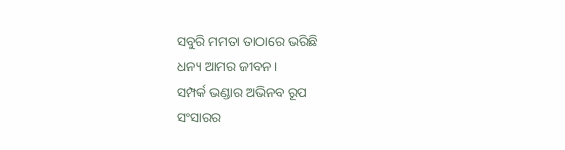ସବୁରି ମମତା ତାଠାରେ ଭରିଛି
ଧନ୍ୟ ଆମର ଜୀବନ।
ସମ୍ପର୍କ ଭଣ୍ଡାର ଅଭିନବ ରୂପ
ସଂସାରର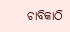ଚାବିକାଠି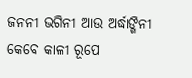ଜନନୀ ଭଗିନୀ ଆଉ ଅର୍ଦ୍ଧାଙ୍ଗିନୀ
କେବେ କାଳୀ ରୂପେ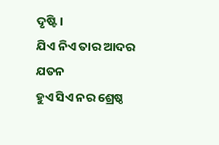ଦୃଷ୍ଟି ।
ଯିଏ ନିଏ ତାର ଆଦର ଯତନ
ହୁଏ ସିଏ ନର ଶ୍ରେଷ୍ଠ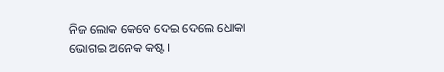ନିଜ ଲୋକ କେବେ ଦେଇ ଦେଲେ ଧୋକା
ଭୋଗଇ ଅନେକ କଷ୍ଟ ।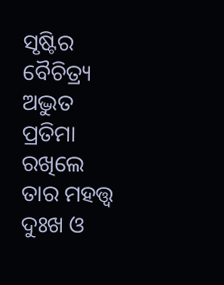ସୃଷ୍ଟିର ବୈଚିତ୍ର୍ୟ ଅଦ୍ଭୁତ ପ୍ରତିମା
ରଖିଲେ ତାର ମହତ୍ତ୍ୱ
ଦୁଃଖ ଓ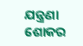ଯନ୍ତ୍ରଣା ଶୋକର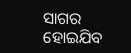ସାଗର
ହୋଇଯିବ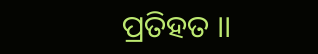ପ୍ରତିହତ ।।